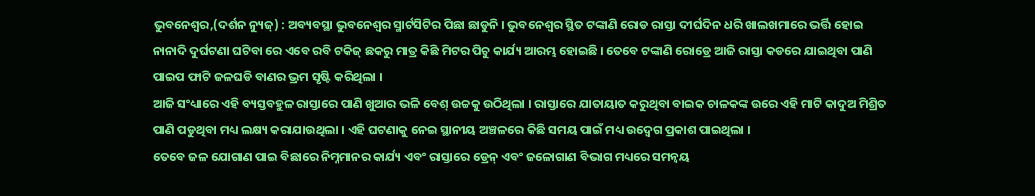ଭୁବନେଶ୍ୱର,(ଦର୍ଶନ ନ୍ୟୁଜ୍) : ଅବ୍ୟବସ୍ଥା ଭୁବନେଶ୍ୱର ସ୍ମାର୍ଟସିଟିର ପିଛା ଛାଡୁନି । ଭୁବନେଶ୍ୱର ସ୍ଥିତ ଟଙ୍କାଣି ରୋଡ ରାସ୍ତା ଦୀର୍ଘଦିନ ଧରି ଖାଲଖମାରେ ଭର୍ତ୍ତି ହୋଇ ନାନାଦି ଦୁର୍ଘଟଣା ଘଟିବା ରେ ଏବେ ରବି ଟକିଜ୍ ଛକରୁ ମାତ୍ର କିଛି ମିଟର ପିଚୁ କାର୍ଯ୍ୟ ଆରମ୍ଭ ହୋଇଛି । ତେବେ ଟଙ୍କାଣି ରୋଡ୍ରେ ଆଜି ରାସ୍ତା କଡରେ ଯାଇଥିବା ପାଣି ପାଇପ ଫାଟି ଜଳଘଡି ବାଣର ଭ୍ରମ ସୃଷ୍ଟି କରିଥିଲା ।
ଆଜି ସଂଧ୍ୟାରେ ଏହି ବ୍ୟସ୍ତବହୁଳ ରାସ୍ତାରେ ପାଣି ଖୁଆର ଭଳି ବେଶ୍ ଉଚ୍ଚକୁ ଉଠିଥିଲା । ରାସ୍ତାରେ ଯାତାୟାତ କରୁଥିବା ବାଇକ ଚାଳକଙ୍କ ଉରେ ଏହି ମାଟି କାଦୁଅ ମିଶ୍ରିତ ପାଣି ପଡୁଥିବା ମଧ୍ୟ ଲକ୍ଷ୍ୟ କରାଯାଉଥିଲା । ଏହି ଘଟଣାକୁ ନେଇ ସ୍ଥାନୀୟ ଅଞ୍ଚଳରେ କିଛି ସମୟ ପାଇଁ ମଧ୍ୟ ଉଦ୍ବେଗ ପ୍ରକାଶ ପାଇଥିଲା ।
ତେବେ ଜଳ ଯୋଗାଣ ପାଇ ବିଛାରେ ନିମ୍ନମାନର କାର୍ଯ୍ୟ ଏବଂ ରାସ୍ତାରେ ଡ୍ରେନ୍ ଏବଂ ଜଳୋଗାଣ ବିଭାଗ ମଧ୍ୟରେ ସମନ୍ୱୟ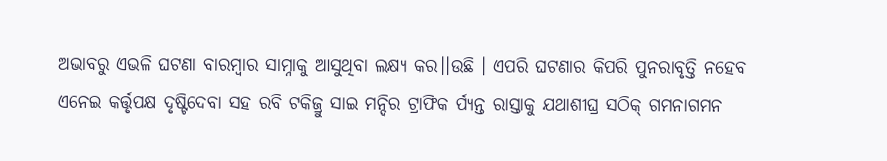ଅଭାବରୁ ଏଭଳି ଘଟଣା ବାରମ୍ବାର ସାମ୍ନାକୁ ଆସୁଥିବା ଲକ୍ଷ୍ୟ କର।।ଉଛି । ଏପରି ଘଟଣାର କିପରି ପୁନରାବୃତ୍ତି ନହେବ ଏନେଇ କର୍ତ୍ତୃପକ୍ଷ ଦୃଷ୍ଟିଦେବା ସହ ରବି ଟକିଜ୍ରୁ ସାଇ ମନ୍ଦିର ଟ୍ରାଫିକ ର୍ପ୍ୟନ୍ତ ରାସ୍ତାକୁ ଯଥାଶୀଘ୍ର ସଠିକ୍ ଗମନାଗମନ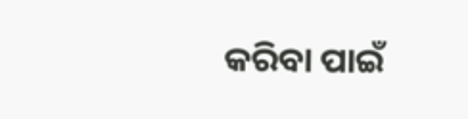କରିବା ପାଇଁ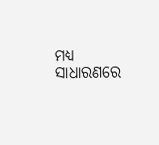ମଧ୍ୟ ସାଧାରଣରେ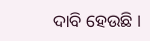ଦାବି ହେଉଛି ।